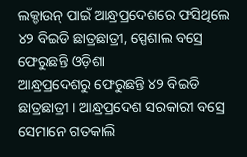ଲକ୍ଡାଉନ୍ ପାଇଁ ଆନ୍ଧ୍ରପ୍ରଦେଶରେ ଫସିଥିଲେ ୪୨ ବିଇଡି ଛାତ୍ରଛାତ୍ରୀ, ସ୍ପେଶାଲ ବସ୍ରେ ଫେରୁଛନ୍ତି ଓଡ଼ିଶା
ଆନ୍ଧ୍ରପ୍ରଦେଶରୁ ଫେରୁଛନ୍ତି ୪୨ ବିଇଡି ଛାତ୍ରଛାତ୍ରୀ । ଆନ୍ଧ୍ରପ୍ରଦେଶ ସରକାରୀ ବସ୍ରେ ସେମାନେ ଗତକାଲି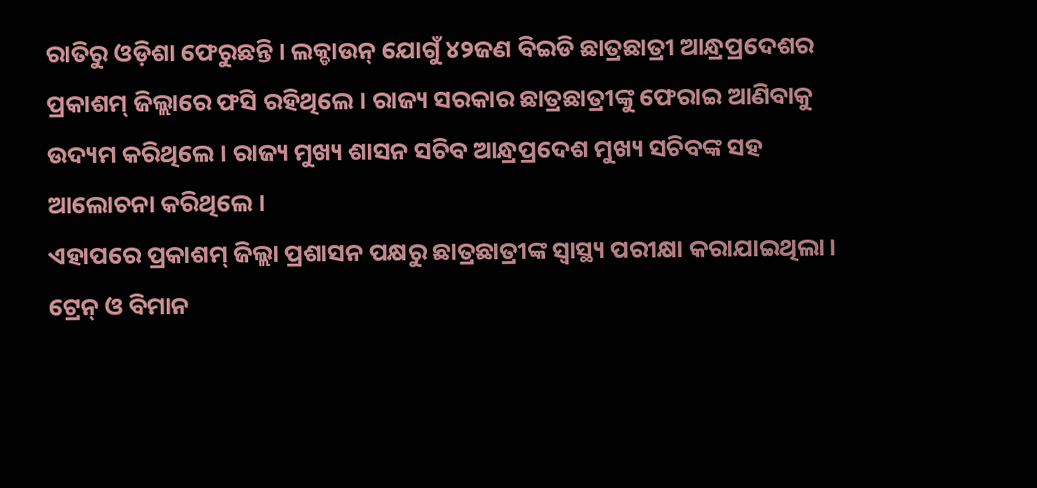ରାତିରୁ ଓଡ଼ିଶା ଫେରୁଛନ୍ତି । ଲକ୍ଡାଉନ୍ ଯୋଗୁଁ ୪୨ଜଣ ବିଇଡି ଛାତ୍ରଛାତ୍ରୀ ଆନ୍ଧ୍ରପ୍ରଦେଶର ପ୍ରକାଶମ୍ ଜିଲ୍ଲାରେ ଫସି ରହିଥିଲେ । ରାଜ୍ୟ ସରକାର ଛାତ୍ରଛାତ୍ରୀଙ୍କୁ ଫେରାଇ ଆଣିବାକୁ ଉଦ୍ୟମ କରିଥିଲେ । ରାଜ୍ୟ ମୁଖ୍ୟ ଶାସନ ସଚିବ ଆନ୍ଧ୍ରପ୍ରଦେଶ ମୁଖ୍ୟ ସଚିବଙ୍କ ସହ ଆଲୋଚନା କରିଥିଲେ ।
ଏହାପରେ ପ୍ରକାଶମ୍ ଜିଲ୍ଲା ପ୍ରଶାସନ ପକ୍ଷରୁ ଛାତ୍ରଛାତ୍ରୀଙ୍କ ସ୍ୱାସ୍ଥ୍ୟ ପରୀକ୍ଷା କରାଯାଇଥିଲା। ଟ୍ରେନ୍ ଓ ବିମାନ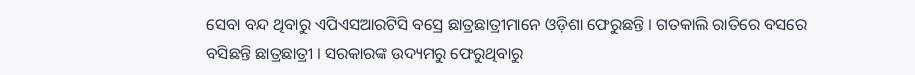ସେବା ବନ୍ଦ ଥିବାରୁ ଏପିଏସଆରଟିସି ବସ୍ରେ ଛାତ୍ରଛାତ୍ରୀମାନେ ଓଡ଼ିଶା ଫେରୁଛନ୍ତି । ଗତକାଲି ରାତିରେ ବସରେ ବସିଛନ୍ତି ଛାତ୍ରଛାତ୍ରୀ । ସରକାରଙ୍କ ଉଦ୍ୟମରୁ ଫେରୁଥିବାରୁ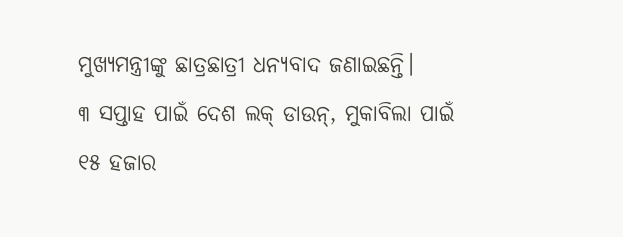ମୁଖ୍ୟମନ୍ତ୍ରୀଙ୍କୁ ଛାତ୍ରଛାତ୍ରୀ ଧନ୍ୟବାଦ ଜଣାଇଛନ୍ତି।
୩ ସପ୍ତାହ ପାଇଁ ଦେଶ ଲକ୍ ଡାଉନ୍, ମୁକାବିଲା ପାଇଁ ୧୫ ହଜାର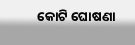କୋଟି ଘୋଷଣା